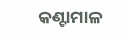କଣ୍ଟାମାଳ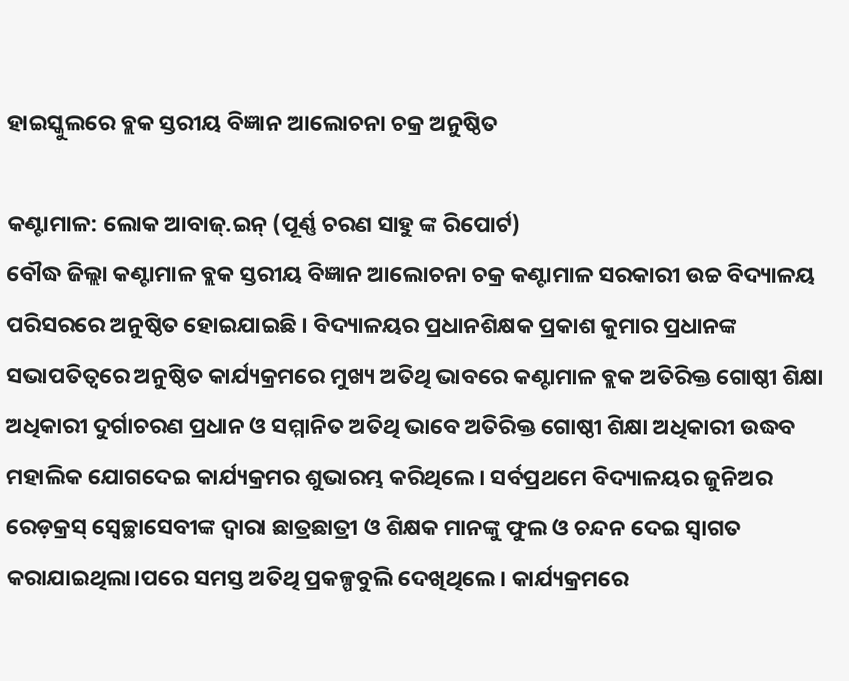ହାଇସ୍କୁଲରେ ବ୍ଲକ ସ୍ତରୀୟ ବିଜ୍ଞାନ ଆଲୋଚନା ଚକ୍ର ଅନୁଷ୍ଠିତ

କଣ୍ଟାମାଳ: ଲୋକ ଆବାଜ୍.ଇନ୍ (ପୂର୍ଣ୍ଣ ଚରଣ ସାହୁ ଙ୍କ ରିପୋର୍ଟ)
ବୌଦ୍ଧ ଜିଲ୍ଲା କଣ୍ଟାମାଳ ବ୍ଲକ ସ୍ତରୀୟ ବିଜ୍ଞାନ ଆଲୋଚନା ଚକ୍ର କଣ୍ଟାମାଳ ସରକାରୀ ଉଚ୍ଚ ବିଦ୍ୟାଳୟ ପରିସରରେ ଅନୁଷ୍ଠିତ ହୋଇଯାଇଛି । ବିଦ୍ୟାଳୟର ପ୍ରଧାନଶିକ୍ଷକ ପ୍ରକାଶ କୁମାର ପ୍ରଧାନଙ୍କ ସଭାପତିତ୍ବରେ ଅନୁଷ୍ଠିତ କାର୍ଯ୍ୟକ୍ରମରେ ମୁଖ୍ୟ ଅତିଥି ଭାବରେ କଣ୍ଟାମାଳ ବ୍ଲକ ଅତିରିକ୍ତ ଗୋଷ୍ଠୀ ଶିକ୍ଷା ଅଧିକାରୀ ଦୁର୍ଗାଚରଣ ପ୍ରଧାନ ଓ ସମ୍ମାନିତ ଅତିଥି ଭାବେ ଅତିରିକ୍ତ ଗୋଷ୍ଠୀ ଶିକ୍ଷା ଅଧିକାରୀ ଉଦ୍ଧବ ମହାଲିକ ଯୋଗଦେଇ କାର୍ଯ୍ୟକ୍ରମର ଶୁଭାରମ୍ଭ କରିଥିଲେ । ସର୍ବପ୍ରଥମେ ବିଦ୍ୟାଳୟର ଜୁନିଅର ରେଡ଼କ୍ରସ୍ ସ୍ଵେଚ୍ଛାସେବୀଙ୍କ ଦ୍ବାରା ଛାତ୍ରଛାତ୍ରୀ ଓ ଶିକ୍ଷକ ମାନଙ୍କୁ ଫୁଲ ଓ ଚନ୍ଦନ ଦେଇ ସ୍ବାଗତ କରାଯାଇଥିଲା।ପରେ ସମସ୍ତ ଅତିଥି ପ୍ରକଳ୍ପବୁଲି ଦେଖିଥିଲେ। କାର୍ଯ୍ୟକ୍ରମରେ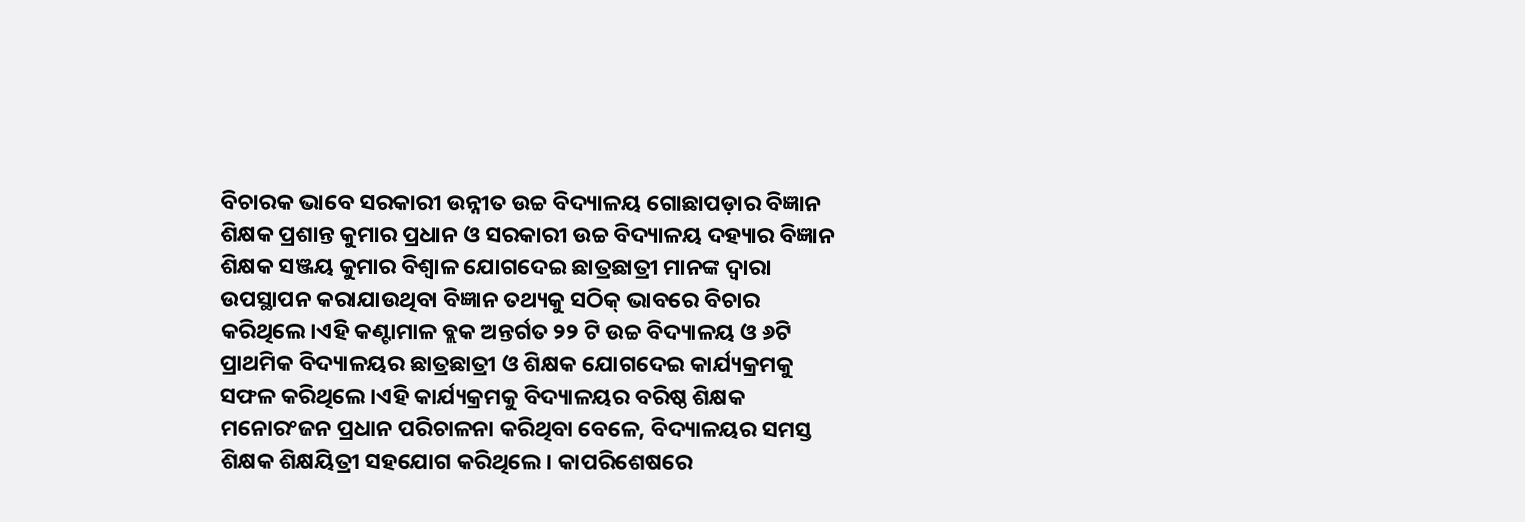ବିଚାରକ ଭାବେ ସରକାରୀ ଉନ୍ନୀତ ଉଚ୍ଚ ବିଦ୍ୟାଳୟ ଗୋଛାପଡ଼ାର ବିଜ୍ଞାନ ଶିକ୍ଷକ ପ୍ରଶାନ୍ତ କୁମାର ପ୍ରଧାନ ଓ ସରକାରୀ ଉଚ୍ଚ ବିଦ୍ୟାଳୟ ଦହ୍ୟାର ବିଜ୍ଞାନ ଶିକ୍ଷକ ସଞ୍ଜୟ କୁମାର ବିଶ୍ବାଳ ଯୋଗଦେଇ ଛାତ୍ରଛାତ୍ରୀ ମାନଙ୍କ ଦ୍ବାରା ଉପସ୍ଥାପନ କରାଯାଉଥିବା ବିଜ୍ଞାନ ତଥ୍ୟକୁ ସଠିକ୍ ଭାବରେ ବିଚାର କରିଥିଲେ।ଏହି କଣ୍ଟାମାଳ ବ୍ଲକ ଅନ୍ତର୍ଗତ ୨୨ ଟି ଉଚ୍ଚ ବିଦ୍ୟାଳୟ ଓ ୬ଟି ପ୍ରାଥମିକ ବିଦ୍ୟାଳୟର ଛାତ୍ରଛାତ୍ରୀ ଓ ଶିକ୍ଷକ ଯୋଗଦେଇ କାର୍ଯ୍ୟକ୍ରମକୁ ସଫଳ କରିଥିଲେ ।ଏହି କାର୍ଯ୍ୟକ୍ରମକୁ ବିଦ୍ୟାଳୟର ବରିଷ୍ଠ ଶିକ୍ଷକ ମନୋରଂଜନ ପ୍ରଧାନ ପରିଚାଳନା କରିଥିବା ବେଳେ, ବିଦ୍ୟାଳୟର ସମସ୍ତ ଶିକ୍ଷକ ଶିକ୍ଷୟିତ୍ରୀ ସହଯୋଗ କରିଥିଲେ। କାପରିଶେଷରେ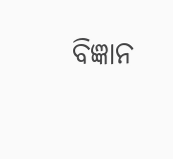ବିଜ୍ଞାନ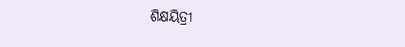ଶିକ୍ଷୟିତ୍ରୀ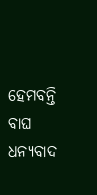ହେମବନ୍ତି ବାଘ ଧନ୍ୟବାଦ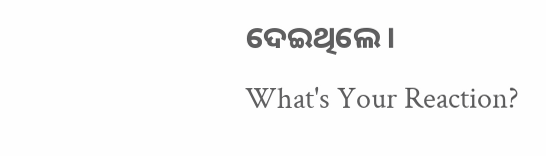ଦେଇଥିଲେ।
What's Your Reaction?